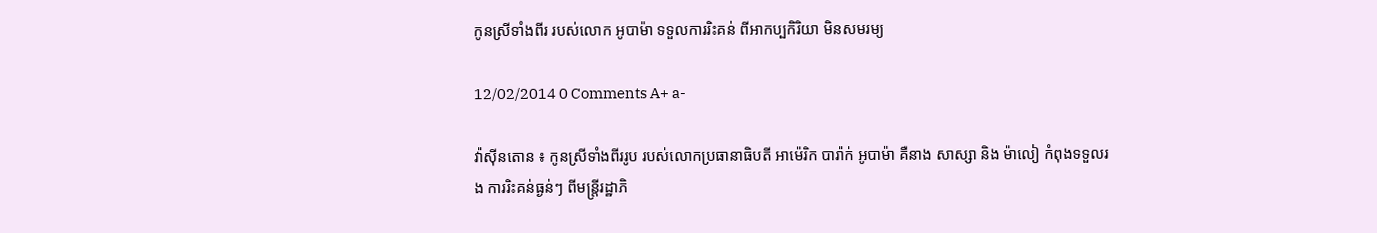កូនស្រីទាំងពីរ របស់លោក អូបាម៉ា ទទួលការរិះគន់ ពីអាកប្បកិរិយា មិនសមរម្យ

12/02/2014 0 Comments A+ a-

វ៉ាស៊ីនតោន ៖ កូនស្រីទាំងពីររូប របស់លោកប្រធានាធិបតី អាម៉េរិក បារ៉ាក់ អូបាម៉ា គឺនាង សាស្សា និង ម៉ាលៀ កំពុងទទួលរង ការរិះគន់ធ្ងន់ៗ ពីមន្ត្រីរដ្ឋាភិ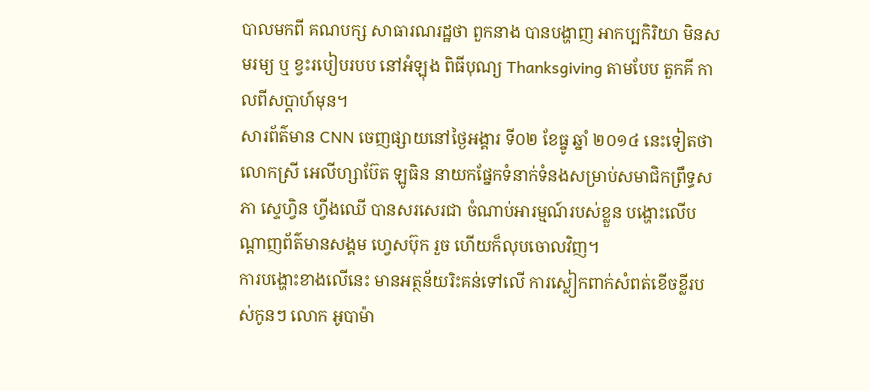បាលមកពី គណបក្ស សាធារណរដ្ឋថា ពួកនាង បានបង្ហាញ អាកប្បកិរិយា មិនសមរម្យ ឬ ខ្វះរបៀបរបប នៅអំឡុង ពិធីបុណ្យ Thanksgiving តាមបែប តួកគី កាលពីសប្តាហ៍មុន។
សារព័ត៌មាន CNN ចេញផ្សាយនៅថ្ងៃអង្គារ ទី០២ ខែធ្នូ ឆ្នាំ ២០១៤ នេះទៀតថា លោកស្រី អេលីហ្សាប៊ែត ឡូធិន នាយកផ្នែកទំនាក់ទំនងសម្រាប់សមាជិកព្រឹទ្ធសភា ស្ទេហ្វិន ហ្វីងឈើ បានសរសេរជា ចំណាប់អារម្មណ៍របស់ខ្លួន បង្ហោះលើបណ្តាញព័ត៌មានសង្គម ហ្វេសប៊ុក រួច ហើយក៏លុបចោលវិញ។
ការបង្ហោះខាងលើនេះ មានអត្ថន័យរិះគន់ទៅលើ ការស្លៀកពាក់សំពត់ខើចខ្លីរបស់កូនៗ លោក អូបាម៉ា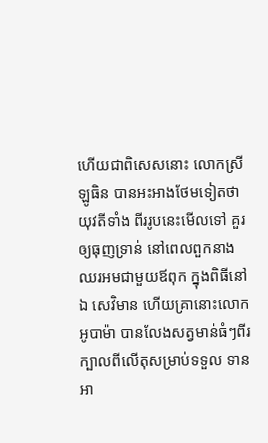ហើយជាពិសេសនោះ លោកស្រី ឡូធិន បានអះអាងថែមទៀតថា យុវតីទាំង ពីររូបនេះមើលទៅ គួរឲ្យធុញទ្រាន់ នៅពេលពួកនាងឈរអមជាមួយឪពុក ក្នុងពិធីនៅឯ សេវិមាន ហើយគ្រានោះលោក អូបាម៉ា បានលែងសត្វមាន់ធំៗពីរក្បាលពីលើតុសម្រាប់ទទួល ទានអា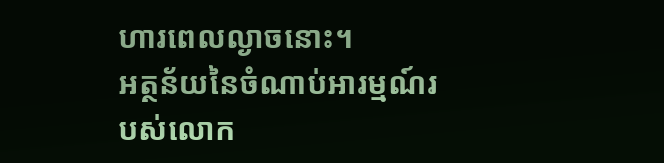ហារពេលល្ងាចនោះ។
អត្ថន័យនៃចំណាប់អារម្មណ៍របស់លោក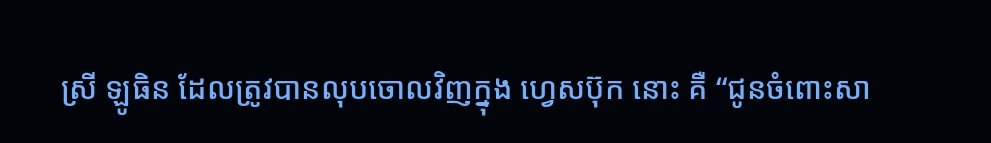ស្រី ឡូធិន ដែលត្រូវបានលុបចោលវិញក្នុង ហ្វេសប៊ុក នោះ គឺ “ជូនចំពោះសា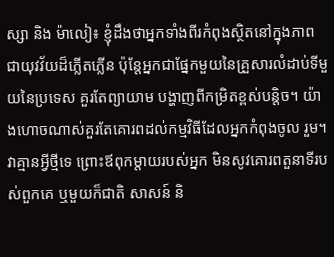ស្សា និង ម៉ាលៀ៖ ខ្ញុំដឹងថាអ្នកទាំងពីរកំពុងស្ថិតនៅក្នុងភាព ជាយុវវ័យដ៏ភ្លើតភ្លើន ប៉ុន្តែអ្នកជាផ្នែកមួយនៃគ្រួសារលំដាប់ទីមួយនៃប្រទេស គួរតែព្យាយាម បង្ហាញពីកម្រិតខ្ពស់បន្តិច។ យ៉ាងហោចណាស់គួរតែគោរពដល់កម្មវិធីដែលអ្នកកំពុងចូល រួម។ វាគ្មានអ្វីថ្មីទេ ព្រោះឪពុកម្តាយរបស់អ្នក មិនសូវគោរពតួនាទីរបស់ពួកគេ ឬមួយក៏ជាតិ សាសន៍ និ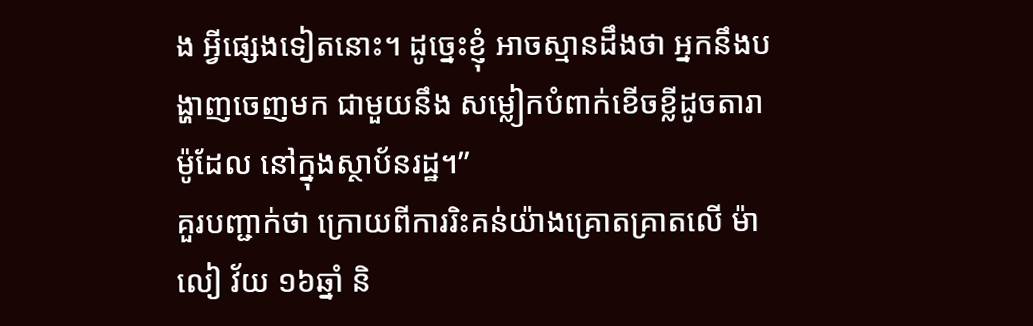ង អ្វីផ្សេងទៀតនោះ។ ដូច្នេះខ្ញុំ អាចស្មានដឹងថា អ្នកនឹងបង្ហាញចេញមក ជាមួយនឹង សម្លៀកបំពាក់ខើចខ្លីដូចតារាម៉ូដែល នៅក្នុងស្ថាប័នរដ្ឋ។”
គួរបញ្ជាក់ថា ក្រោយពីការរិះគន់យ៉ាងគ្រោតគ្រាតលើ ម៉ាលៀ វ័យ ១៦ឆ្នាំ និ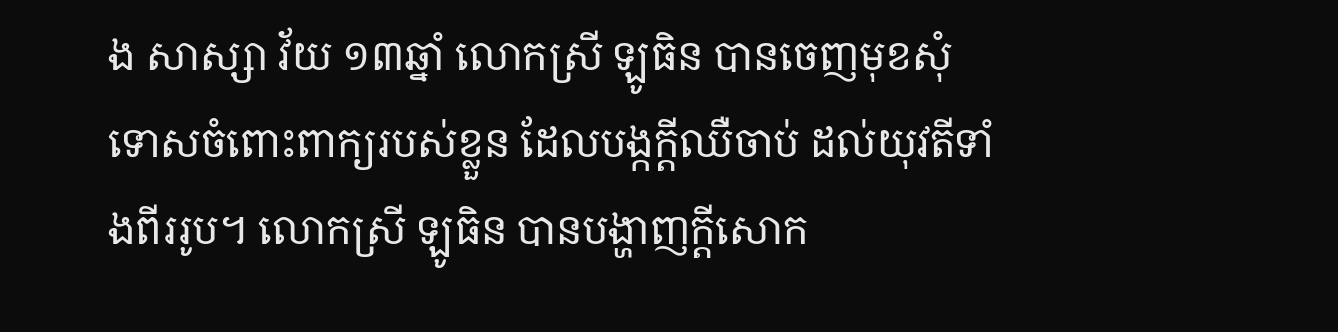ង សាស្សា វ័យ ១៣ឆ្នាំ លោកស្រី ឡូធិន បានចេញមុខសុំទោសចំពោះពាក្យរបស់ខ្លួន ដែលបង្កក្តីឈឺចាប់ ដល់យុវតីទាំងពីររូប។ លោកស្រី ឡូធិន បានបង្ហាញក្តីសោក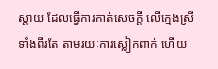ស្តាយ ដែលធ្វើការកាត់សេចក្តី លើក្មេងស្រីទាំងពីរតែ តាមរយៈការស្លៀកពាក់ ហើយ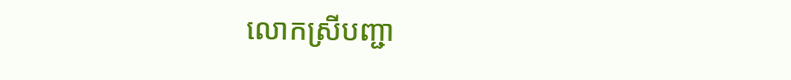លោកស្រីបញ្ជា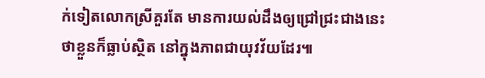ក់ទៀតលោកស្រីគួរតែ មានការយល់ដឹងឲ្យជ្រៅជ្រះជាងនេះ ថាខ្លួនក៏ធ្លាប់ស្ថិត នៅក្នុងភាពជាយុវវ័យដែរ៕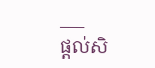___
ផ្តល់សិ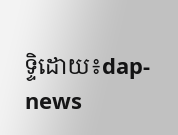ទ្ទិដោយ៖dap-news